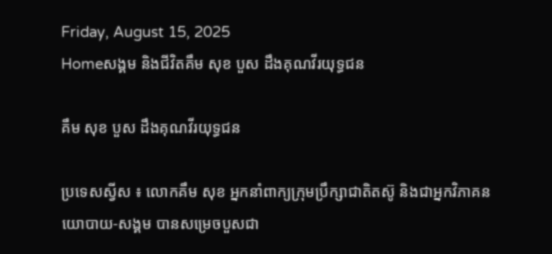Friday, August 15, 2025
Homeសង្គម និងជីវិតគឹម សុខ បួស ដឹងគុណវីរយុទ្ធជន

គឹម សុខ បួស ដឹងគុណវីរយុទ្ធជន

ប្រទេសស្វីស ៖ លោកគឹម សុខ អ្នកនាំពាក្យក្រុមប្រឹក្សាជាតិតស៊ូ និងជាអ្នកវិភាគនយោបាយ-សង្គម បានសម្រេចបួសជា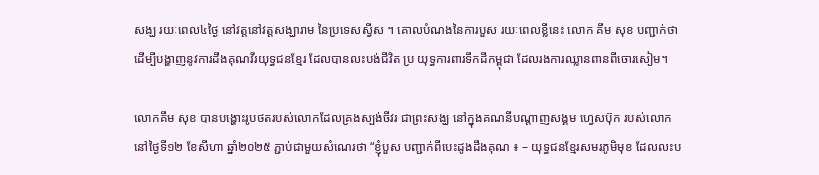សង្ឃ រយៈពេល៤ថ្ងៃ នៅវត្តនៅវត្តសង្ឃារាម នៃប្រទេសស្វីស ។ គោលបំណងនៃការបួស រយៈពេលខ្លីនេះ លោក គឹម សុខ បញ្ជាក់ថា ដើម្បីបង្ហាញនូវការដឹងគុណវីរយុទ្ធជនខ្មែរ ដែលបានលះបង់ជីវិត ប្រ យុទ្ធការពារទឹកដីកម្ពុជា ដែលរងការឈ្លានពានពីចោរសៀម។

លោកគឹម សុខ បានបង្ហោះរូបថតរបស់លោកដែលគ្រងស្បង់ចីវរ ជាព្រះសង្ឃ នៅក្នុងគណនីបណ្ដាញសង្គម ហ្វេសប៊ុក របស់លោក នៅថ្ងៃទី១២ ខែសីហា ឆ្នាំ២០២៥ ភ្ជាប់ជាមួយសំណេរថា “ខ្ញុំបួស បញ្ជាក់ពីបេះដូងដឹងគុណ ៖ – យុទ្ធជនខ្មែរសមរភូមិមុខ ដែលលះប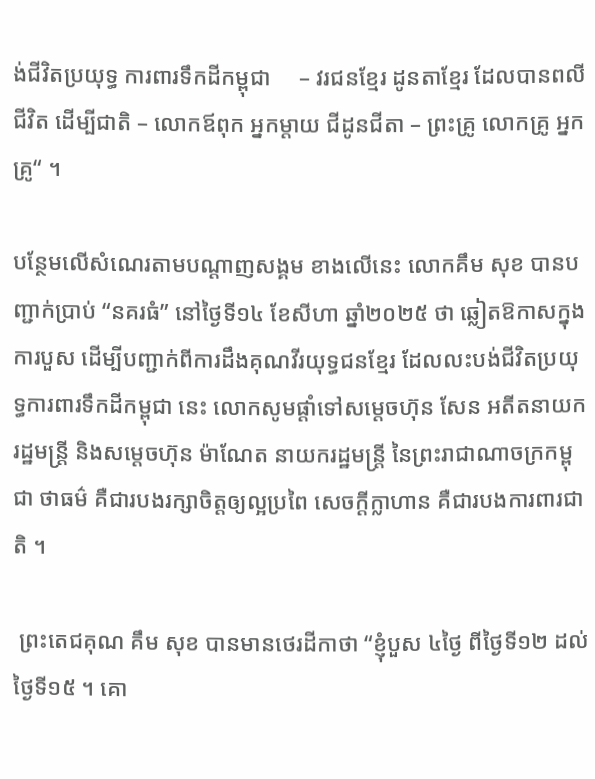ង់ជីវិតប្រយុទ្ធ ការពារទឹកដីកម្ពុជា     – វរជនខ្មែរ ដូនតាខ្មែរ ដែលបានពលីជីវិត ដើម្បីជាតិ – លោកឪពុក អ្នកម្ដាយ ជីដូនជីតា – ព្រះគ្រូ លោកគ្រូ អ្នកគ្រូ“ ។

បន្ថែមលើសំណេរតាមបណ្ដាញសង្គម ខាងលើនេះ លោកគឹម សុខ បានបញ្ជាក់ប្រាប់ “នគរធំ” នៅថ្ងៃទី១៤ ខែសីហា ឆ្នាំ២០២៥ ថា ឆ្លៀតឱកាសក្នុងការបួស ដើម្បីបញ្ជាក់ពីការដឹងគុណវីរយុទ្ធជនខ្មែរ ដែលលះបង់ជីវិតប្រយុទ្ធការពារទឹកដីកម្ពុជា នេះ លោកសូមផ្ដាំទៅសម្ដេចហ៊ុន សែន អតីតនាយករដ្ឋមន្រ្តី និងសម្ដេចហ៊ុន ម៉ាណែត នាយករដ្ឋមន្រ្តី នៃព្រះរាជាណាចក្រកម្ពុជា ថាធម៌ គឺជារបងរក្សាចិត្តឲ្យល្អប្រពៃ សេចក្ដីក្លាហាន គឺជារបងការពារជាតិ ។

 ព្រះតេជគុណ គឹម សុខ បានមានថេរដីកាថា “ខ្ញុំបួស ៤ថ្ងៃ ពីថ្ងៃទី១២ ដល់ថ្ងៃទី១៥ ។ គោ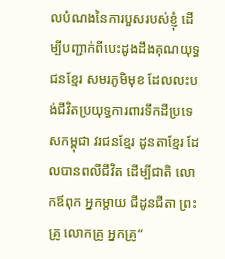លបំណងនៃការបួសរបស់ខ្ញុំ ដើម្បីបញ្ជាក់ពីបេះដូងដឹងគុណយុទ្ធជនខ្មែរ សមរភូមិមុខ ដែលលះបង់ជីវិតប្រយុទ្ធការពារទឹកដីប្រទេសកម្ពុជា វរជនខ្មែរ ដូនតាខ្មែរ ដែលបានពលីជីវិត ដើម្បីជាតិ លោកឪពុក អ្នកម្ដាយ ជីដូនជីតា ព្រះគ្រូ លោកគ្រូ អ្នកគ្រូ“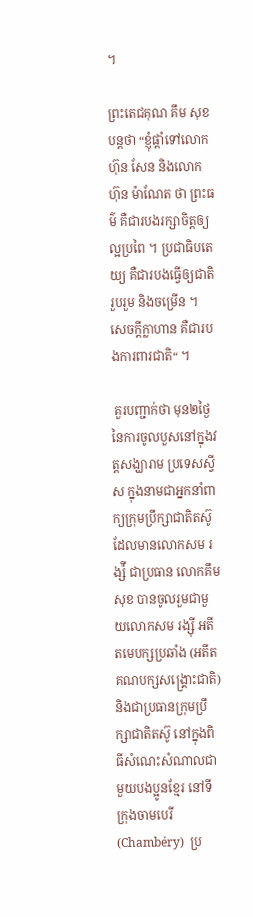។

ព្រះតេជគុណ គឹម សុខ បន្តថា “ខ្ញុំផ្ដាំទៅលោក ហ៊ុន សែន និងលោក ហ៊ុន ម៉ាណែត ថា ព្រះធម៌ គឺជារបងរក្សាចិត្តឲ្យល្អប្រពៃ ។ ប្រជាធិបតេយ្យ គឺជារបងធ្វើឲ្យជាតិរួបរួម និងចម្រើន ។ សេចក្ដីក្លាហាន គឺជារបងការពារជាតិ“ ។

 គួរបញ្ជាក់ថា មុន២ថ្ងៃ នៃការចូលបួសនៅក្នុងវត្តសង្ឃារាម ប្រទេសស្វីស ក្នុងនាមជាអ្នកនាំពាក្យក្រុមប្រឹក្សាជាតិតស៊ូ ដែលមានលោកសម រង្ស៉ី ជាប្រធាន លោកគឹម សុខ បានចូលរួមជាមួយលោកសម រង្ស៊ី អតីតមេបក្សប្រឆាំង (អតីតគណបក្សសង្រ្គោះជាតិ) និងជាប្រធានក្រុមប្រឹក្សាជាតិតស៊ូ នៅក្នុងពិធីសំណេះសំណាលជាមួយបងប្អូនខ្មែរ នៅទីក្រុងចាមបេរី (Chambéry)  ប្រ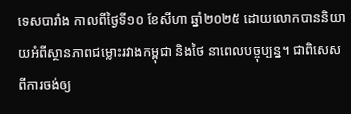ទេសបារាំង កាលពីថ្ងៃទី១០ ខែសីហា ឆ្នាំ២០២៥ ដោយលោកបាននិយាយអំពីស្ថានភាពជម្លោះរវាងកម្ពុជា និងថៃ នាពេលបច្ចុប្បន្ន។ ជាពិសេសពីការចង់ឲ្យ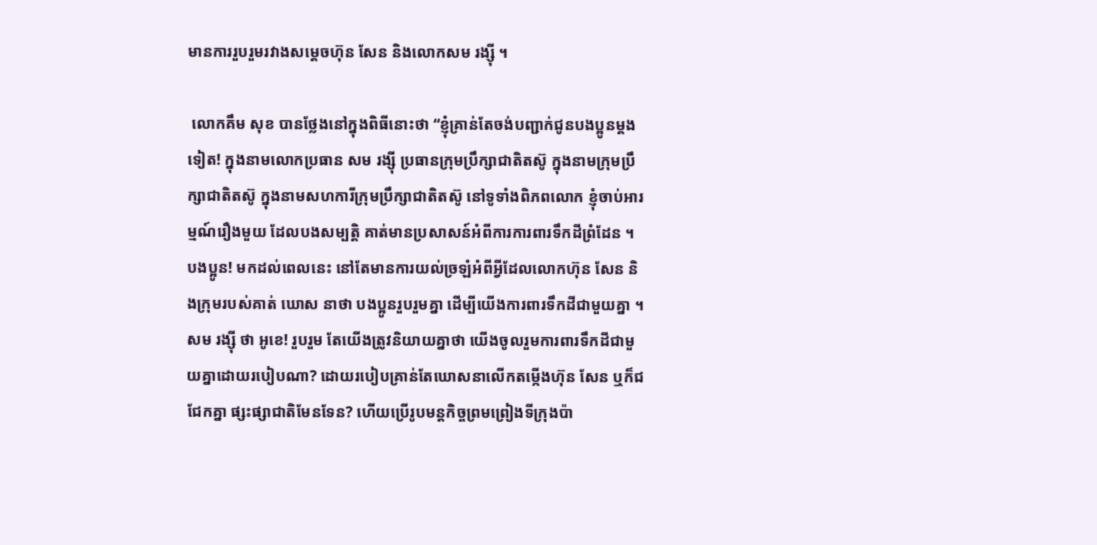មានការរួបរួមរវាងសម្ដេចហ៊ុន សែន និងលោកសម រង្ស៊ី ។

 លោកគឹម សុខ បានថ្លែងនៅក្នុងពិធីនោះថា “ខ្ញុំគ្រាន់តែចង់បញ្ជាក់ជូនបងប្អូនម្ដងទៀត! ក្នុងនាមលោកប្រធាន សម រង្ស៊ី ប្រធានក្រុមប្រឹក្សាជាតិតស៊ូ ក្នុងនាមក្រុមប្រឹក្សាជាតិតស៊ូ ក្នុងនាមសហការីក្រុមប្រឹក្សាជាតិតស៊ូ នៅទូទាំងពិភពលោក ខ្ញុំចាប់អារម្មណ៍រឿងមួយ ដែលបងសម្បត្តិ គាត់មានប្រសាសន៍អំពីការការពារទឹកដីព្រំដែន ។ បងប្អូន! មកដល់ពេលនេះ នៅតែមានការយល់ច្រឡំអំពីអ្វីដែលលោកហ៊ុន សែន និងក្រុមរបស់គាត់ ឃោស នាថា បងប្អូនរួបរួមគ្នា ដើម្បីយើងការពារទឹកដីជាមួយគ្នា ។ សម រង្ស៊ី ថា អូខេ! រួបរួម តែយើងត្រូវនិយាយគ្នាថា យើងចូលរួមការពារទឹកដីជាមួយគ្នាដោយរបៀបណា? ដោយរបៀបគា្រន់តែឃោសនាលើកតម្កើងហ៊ុន សែន ឬក៏ជជែកគ្នា ផ្សះផ្សាជាតិមែនទែន? ហើយប្រើរូបមន្តកិច្ចព្រមព្រៀងទីក្រុងប៉ា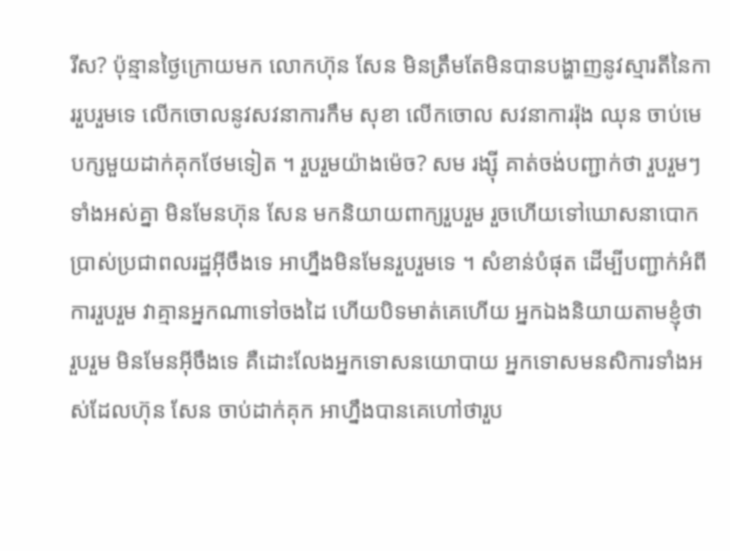រីស? ប៉ុន្មានថ្ងៃក្រោយមក លោកហ៊ុន សែន មិនត្រឹមតែមិនបានបង្ហាញនូវស្មារតីនៃការរួបរួមទេ លើកចោលនូវសវនាការកឹម សុខា លើកចោល សវនាការរ៉ុង ឈុន ចាប់មេបក្សមួយដាក់គុកថែមទៀត ។ រួបរួមយ៉ាងម៉េច? សម រង្ស៊ី គាត់ចង់បញ្ជាក់ថា រួបរួមៗទាំងអស់គ្នា មិនមែនហ៊ុន សែន មកនិយាយពាក្យរួបរួម រួចហើយទៅឃោសនាបោកប្រាស់ប្រជាពលរដ្ឋអ៊ីចឹងទេ អាហ្នឹងមិនមែនរួបរួមទេ ។ សំខាន់បំផុត ដើម្បីបញ្ជាក់អំពីការរួបរួម វាគ្មានអ្នកណាទៅចងដៃ ហើយបិទមាត់គេហើយ អ្នកឯងនិយាយតាមខ្ញុំថា រួបរួម មិនមែនអ៊ីចឹងទេ គឺដោះលែងអ្នកទោសនយោបាយ អ្នកទោសមនសិការទាំងអស់ដែលហ៊ុន សែន ចាប់ដាក់គុក អាហ្នឹងបានគេហៅថារួប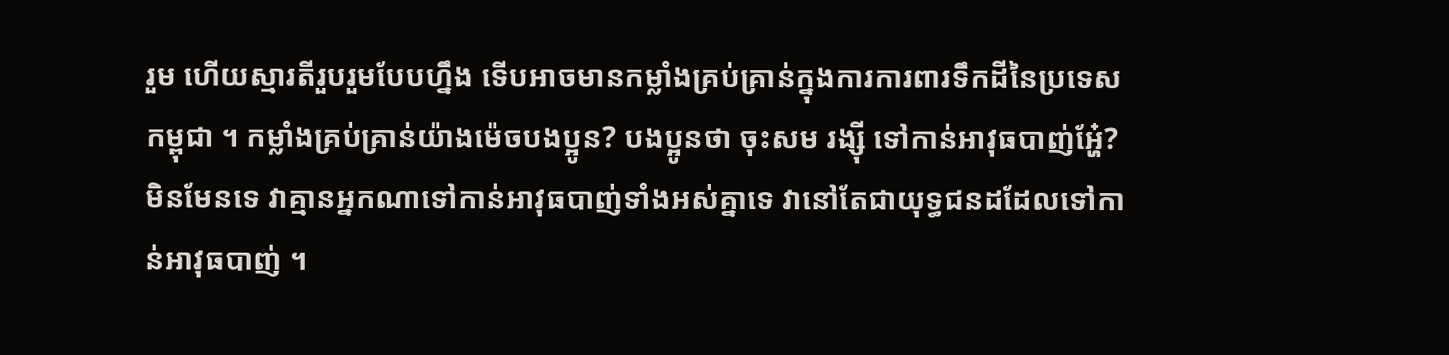រួម ហើយស្មារតីរួបរួមបែបហ្នឹង ទើបអាចមានកម្លាំងគ្រប់គ្រាន់ក្នុងការការពារទឹកដីនៃប្រទេសកម្ពុជា ។ កម្លាំងគ្រប់គ្រាន់យ៉ាងម៉េចបងប្អូន? បងប្អូនថា ចុះសម រង្ស៊ី ទៅកាន់អាវុធបាញ់អ្ហែ៎? មិនមែនទេ វាគ្មានអ្នកណាទៅកាន់អាវុធបាញ់ទាំងអស់គ្នាទេ វានៅតែជាយុទ្ធជនដដែលទៅកាន់អាវុធបាញ់ ។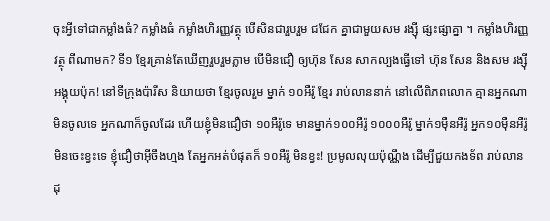ចុះអ្វីទៅជាកម្លាំងធំ? កម្លាំងធំ កម្លាំងហិរញ្ញវត្ថុ បើសិនជារួបរួម ជជែក គ្នាជាមួយសម រង្ស៊ី ផ្សះផ្សាគ្នា ។ កម្លាំងហិរញ្ញវត្ថុ ពីណាមក? ទី១ ខ្មែរគ្រាន់តែឃើញរួបរួមភ្លាម បើមិនជឿ ឲ្យហ៊ុន សែន សាកល្បងធ្វើទៅ ហ៊ុន សែន និងសម រង្ស៊ី អង្គុយប៉ុក! នៅទីក្រុងប៉ារីស និយាយថា ខ្មែរចូលរួម ម្នាក់ ១០អឺរ៉ូ ខ្មែរ រាប់លាននាក់ នៅលើពិភពលោក គ្មានអ្នកណាមិនចូលទេ អ្នកណាក៏ចូលដែរ ហើយខ្ញុំមិនជឿថា ១០អឺរ៉ូទេ មានម្នាក់១០០អឺរ៉ូ ១០០០អឺរ៉ូ ម្នាក់១ម៉ឺនអឺរ៉ូ អ្នក១០ម៉ឺនអឺរ៉ូ មិនចេះខ្វះទេ ខ្ញុំជឿថាអ៊ីចឹងហ្មង តែអ្នកអត់បំផុតក៏ ១០អឺរ៉ូ មិនខ្វះ! ប្រមូលលុយប៉ុណ្ណឹង ដើម្បីជួយកងទ័ព រាប់លានដុ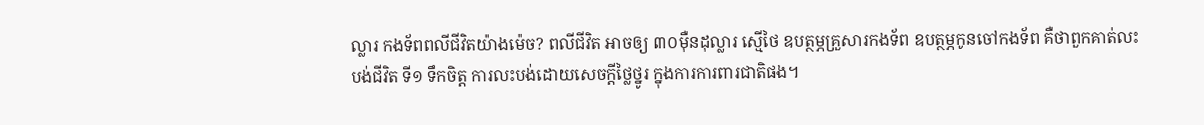ល្លារ កងទ័ពពលីជីវិតយ៉ាងម៉េច? ពលីជីវិត អាចឲ្យ ៣០ម៉ឺនដុល្លារ ស្មើថៃ ឧបត្ថម្ភគ្រួសារកងទ័ព ឧបត្ថម្ភកូនចៅកងទ័ព គឺថាពួកគាត់លះបង់ជីវិត ទី១ ទឹកចិត្ត ការលះបង់ដោយសេចក្ដីថ្លៃថ្នូរ ក្នុងការការពារជាតិផង។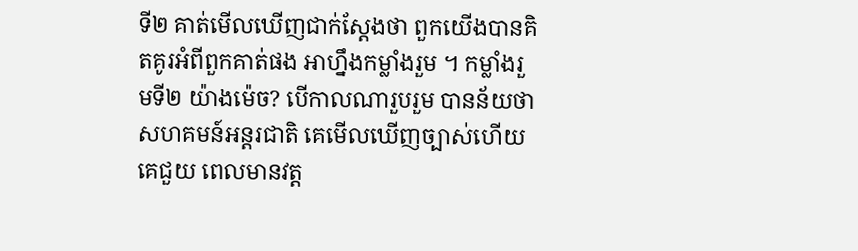ទី២ គាត់មើលឃើញជាក់ស្ដែងថា ពួកយើងបានគិតគូរអំពីពួកគាត់ផង អាហ្នឹងកម្លាំងរួម ។ កម្លាំងរួមទី២ យ៉ាងម៉េច? បើកាលណារួបរួម បានន័យថា សហគមន៍អន្តរជាតិ គេមើលឃើញច្បាស់ហើយ គេជួយ ពេលមានវត្ត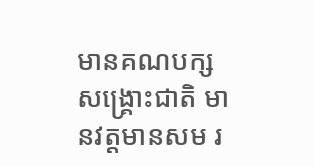មានគណបក្សសង្រ្គោះជាតិ មានវត្តមានសម រ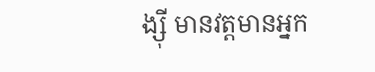ង្ស៊ី មានវត្តមានអ្នក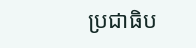ប្រជាធិប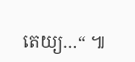តេយ្យ…“ ៕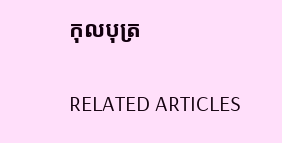កុលបុត្រ

RELATED ARTICLES